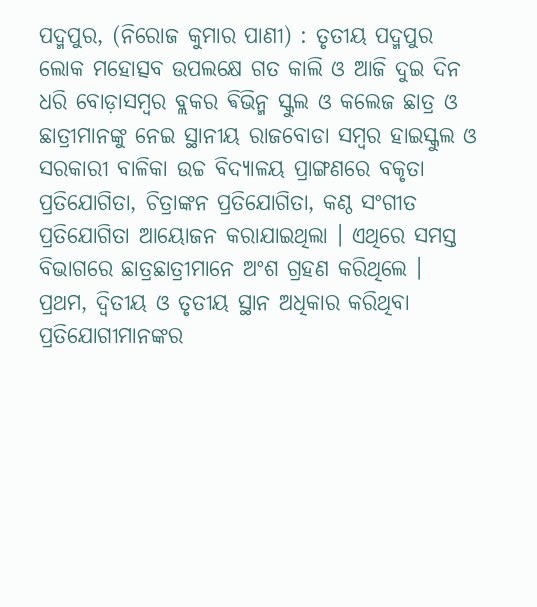ପଦ୍ମପୁର, (ନିରୋଜ କୁମାର ପାଣୀ) : ତୃତୀୟ ପଦ୍ମପୁର ଲୋକ ମହୋତ୍ସବ ଉପଲକ୍ଷେ ଗତ କାଲି ଓ ଆଜି ଦୁଇ ଦିନ ଧରି ବୋଡ଼ାସମ୍ବର ବ୍ଲକର ଵିଭିନ୍ମ ସ୍କୁଲ ଓ କଲେଜ ଛାତ୍ର ଓ ଛାତ୍ରୀମାନଙ୍କୁ ନେଇ ସ୍ଥାନୀୟ ରାଜବୋଡା ସମ୍ବର ହାଇସ୍କୁଲ ଓ ସରକାରୀ ବାଳିକା ଉଚ୍ଚ ବିଦ୍ୟାଳୟ ପ୍ରାଙ୍ଗଣରେ ବକୃତା ପ୍ରତିଯୋଗିତା, ଚିତ୍ରାଙ୍କନ ପ୍ରତିଯୋଗିତା, କଣ୍ଠ ସଂଗୀତ ପ୍ରତିଯୋଗିତା ଆୟୋଜନ କରାଯାଇଥିଲା । ଏଥିରେ ସମସ୍ତ ବିଭାଗରେ ଛାତ୍ରଛାତ୍ରୀମାନେ ଅଂଶ ଗ୍ରହଣ କରିଥିଲେ । ପ୍ରଥମ, ଦ୍ୱିତୀୟ ଓ ତୃତୀୟ ସ୍ଥାନ ଅଧିକାର କରିଥିବା ପ୍ରତିଯୋଗୀମାନଙ୍କର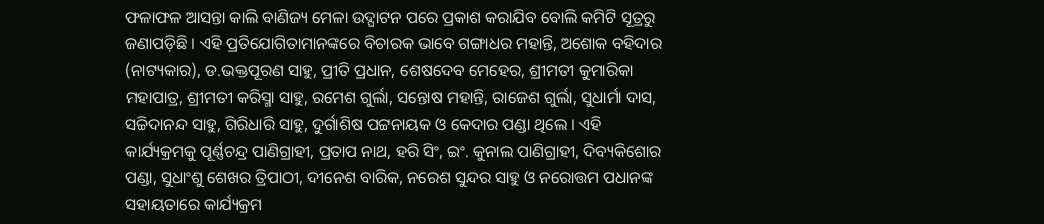ଫଳାଫଳ ଆସନ୍ତା କାଲି ବାଣିଜ୍ୟ ମେଳା ଉଦ୍ଘାଟନ ପରେ ପ୍ରକାଶ କରାଯିବ ବୋଲି କମିଟି ସୂତ୍ରରୁ ଜଣାପଡ଼ିଛି । ଏହି ପ୍ରତିଯୋଗିତାମାନଙ୍କରେ ବିଚାରକ ଭାବେ ଗଙ୍ଗାଧର ମହାନ୍ତି, ଅଶୋକ ବହିଦାର (ନାଟ୍ୟକାର), ଡ.ଭକ୍ତପୂରଣ ସାହୁ, ପ୍ରୀତି ପ୍ରଧାନ, ଶେଷଦେବ ମେହେର, ଶ୍ରୀମତୀ କୁମାରିକା ମହାପାତ୍ର, ଶ୍ରୀମତୀ କରିସ୍ମା ସାହୁ, ରମେଶ ଗୁର୍ଲା, ସନ୍ତୋଷ ମହାନ୍ତି, ରାଜେଶ ଗୁର୍ଲା, ସୁଧାର୍ମା ଦାସ, ସଚ୍ଚିଦାନନ୍ଦ ସାହୁ, ଗିରିଧାରି ସାହୁ, ଦୁର୍ଗାଶିଷ ପଟ୍ଟନାୟକ ଓ କେଦାର ପଣ୍ଡା ଥିଲେ । ଏହି କାର୍ଯ୍ୟକ୍ରମକୁ ପୂର୍ଣ୍ଣଚନ୍ଦ୍ର ପାଣିଗ୍ରାହୀ, ପ୍ରତାପ ନାଥ, ହରି ସିଂ, ଇଂ. କୁନାଲ ପାଣିଗ୍ରାହୀ, ଦିବ୍ୟକିଶୋର ପଣ୍ଡା, ସୁଧାଂଶୁ ଶେଖର ତ୍ରିପାଠୀ, ଦୀନେଶ ବାରିକ, ନରେଶ ସୁନ୍ଦର ସାହୁ ଓ ନରୋତ୍ତମ ପଧାନଙ୍କ ସହାୟତାରେ କାର୍ଯ୍ୟକ୍ରମ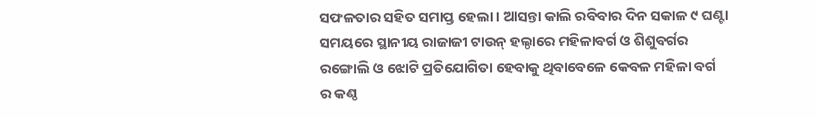ସଫଳତାର ସହିତ ସମାପ୍ତ ହେଲା । ଆସନ୍ତା କାଲି ରବିବାର ଦିନ ସକାଳ ୯ ଘଣ୍ଟା ସମୟରେ ସ୍ଥାନୀୟ ରାଜାଜୀ ଟାଉନ୍ ହଲ୍ଠାରେ ମହିଳାବର୍ଗ ଓ ଶିଶୁବର୍ଗର ରଙ୍ଗୋଲି ଓ ଝୋଟି ପ୍ରତିଯୋଗିତା ହେବାକୁ ଥିବାବେଳେ କେବଳ ମହିଳା ବର୍ଗ ର କଣ୍ଠ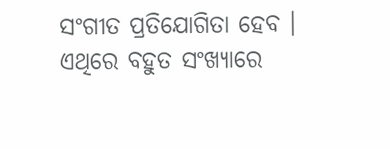ସଂଗୀତ ପ୍ରତିଯୋଗିତା ହେବ । ଏଥିରେ ବହୁତ ସଂଖ୍ୟାରେ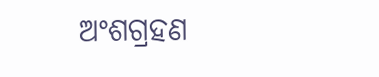ଅଂଶଗ୍ରହଣ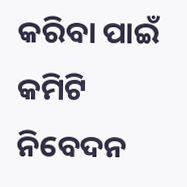କରିବା ପାଇଁ କମିଟି ନିବେଦନ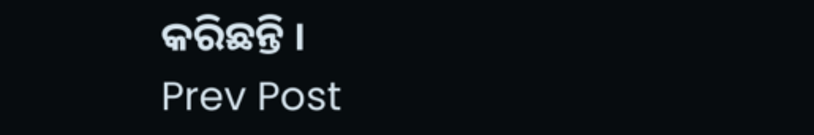କରିଛନ୍ତି ।
Prev Post